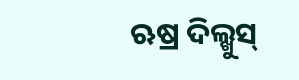ଋଷ୍ର ଦିଲ୍ଖୁସ୍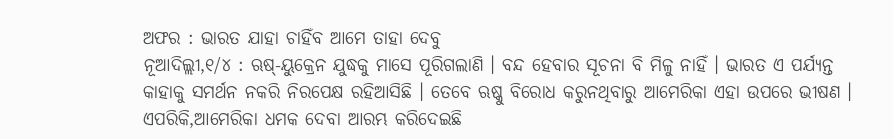ଅଫର : ଭାରତ ଯାହା ଚାହିଁବ ଆମେ ତାହା ଦେବୁ
ନୂଆଦିଲ୍ଲୀ,୧/୪ : ଋଷ୍-ୟୁକ୍ରେନ ଯୁଦ୍ଧକୁ ମାସେ ପୂରିଗଲାଣି । ବନ୍ଦ ହେବାର ସୂଚନା ବି ମିଳୁ ନାହିଁ । ଭାରତ ଏ ପର୍ଯ୍ୟନ୍ତ କାହାକୁ ସମର୍ଥନ ନକରି ନିରପେକ୍ଷ ରହିଆସିଛି । ତେବେ ଋଷ୍କୁ ବିରୋଧ କରୁନଥିବାରୁ ଆମେରିକା ଏହା ଉପରେ ଭୀଷଣ । ଏପରିକି,ଆମେରିକା ଧମକ ଦେବା ଆରମ୍ଭ କରିଦେଇଛି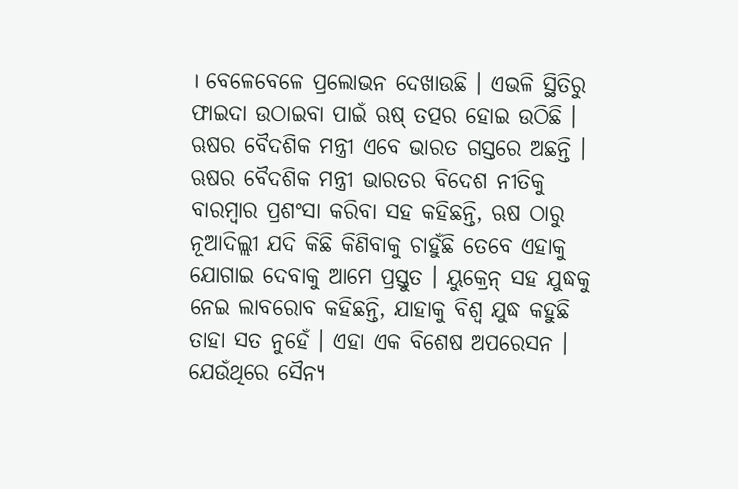। ବେଳେବେଳେ ପ୍ରଲୋଭନ ଦେଖାଉଛି । ଏଭଳି ସ୍ଥିତିରୁ ଫାଇଦା ଉଠାଇବା ପାଇଁ ଋଷ୍ ତତ୍ପର ହୋଇ ଉଠିଛି । ଋଷର ବୈଦଶିକ ମନ୍ତ୍ରୀ ଏବେ ଭାରତ ଗସ୍ତରେ ଅଛନ୍ତି । ଋଷର ବୈଦଶିକ ମନ୍ତ୍ରୀ ଭାରତର ବିଦେଶ ନୀତିକୁ ବାରମ୍ବାର ପ୍ରଶଂସା କରିବା ସହ କହିଛନ୍ତି, ଋଷ ଠାରୁ ନୂଆଦିଲ୍ଲୀ ଯଦି କିଛି କିଣିବାକୁ ଚାହୁଁଛି ତେବେ ଏହାକୁ ଯୋଗାଇ ଦେବାକୁ ଆମେ ପ୍ରସ୍ତୁତ । ୟୁକ୍ରେନ୍ ସହ ଯୁଦ୍ଧକୁ ନେଇ ଲାବରୋବ କହିଛନ୍ତି, ଯାହାକୁ ବିଶ୍ୱ ଯୁଦ୍ଧ କହୁଛି ତାହା ସତ ନୁହେଁ । ଏହା ଏକ ବିଶେଷ ଅପରେସନ । ଯେଉଁଥିରେ ସୈନ୍ୟ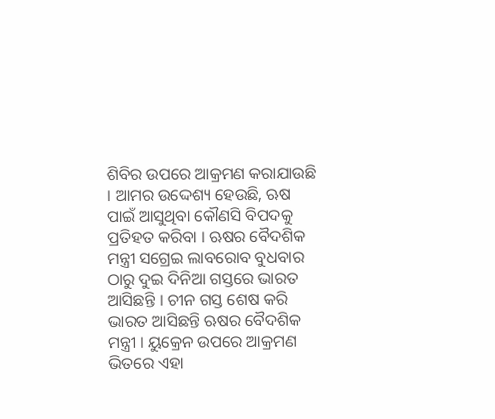ଶିବିର ଉପରେ ଆକ୍ରମଣ କରାଯାଉଛି । ଆମର ଉଦ୍ଦେଶ୍ୟ ହେଉଛି, ଋଷ ପାଇଁ ଆସୁଥିବା କୌଣସି ବିପଦକୁ ପ୍ରତିହତ କରିବା । ଋଷର ବୈଦଶିକ ମନ୍ତ୍ରୀ ସଗ୍ରେଇ ଲାବରୋବ ବୁଧବାର ଠାରୁ ଦୁଇ ଦିନିଆ ଗସ୍ତରେ ଭାରତ ଆସିଛନ୍ତି । ଚୀନ ଗସ୍ତ ଶେଷ କରି ଭାରତ ଆସିଛନ୍ତି ଋଷର ବୈଦଶିକ ମନ୍ତ୍ରୀ । ୟୁକ୍ରେନ ଉପରେ ଆକ୍ରମଣ ଭିତରେ ଏହା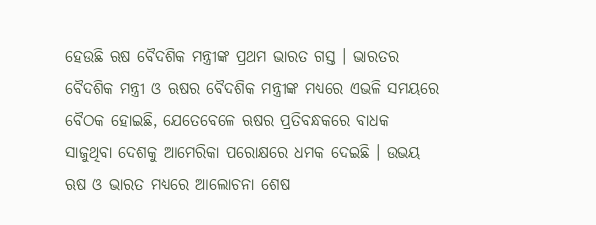ହେଉଛି ଋଷ ବୈଦଶିକ ମନ୍ତ୍ରୀଙ୍କ ପ୍ରଥମ ଭାରତ ଗସ୍ତ । ଭାରତର ବୈଦଶିକ ମନ୍ତ୍ରୀ ଓ ଋଷର ବୈଦଶିକ ମନ୍ତ୍ରୀଙ୍କ ମଧ୍ୟରେ ଏଭଳି ସମୟରେ ବୈଠକ ହୋଇଛି, ଯେତେବେଳେ ଋଷର ପ୍ରତିବନ୍ଧକରେ ବାଧକ ସାଜୁଥିବା ଦେଶକୁ ଆମେରିକା ପରୋକ୍ଷରେ ଧମକ ଦେଇଛି । ଉଭୟ ଋଷ ଓ ଭାରତ ମଧ୍ୟରେ ଆଲୋଚନା ଶେଷ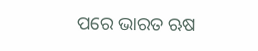ପରେ ଭାରତ ଋଷ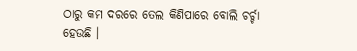ଠାରୁ କମ ଦରରେ ତେଲ କିଣିପାରେ ବୋଲି ଚର୍ଚ୍ଚା ହେଉଛି ।